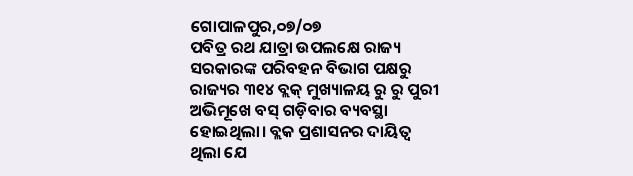ଗୋପାଳପୁର,୦୭/୦୭
ପବିତ୍ର ରଥ ଯାତ୍ରା ଉପଲକ୍ଷେ ରାଜ୍ୟ ସରକାରଙ୍କ ପରିବହନ ବିଭାଗ ପକ୍ଷରୁ ରାଜ୍ୟର ୩୧୪ ବ୍ଲକ୍ ମୁଖ୍ୟାଳୟ ରୁ ରୁ ପୁରୀ ଅଭିମୂଖେ ବସ୍ ଗଡ଼ିବାର ବ୍ୟବସ୍ଥା ହୋଇଥିଲା। ବ୍ଲକ ପ୍ରଶାସନର ଦାୟିତ୍ଵ ଥିଲା ଯେ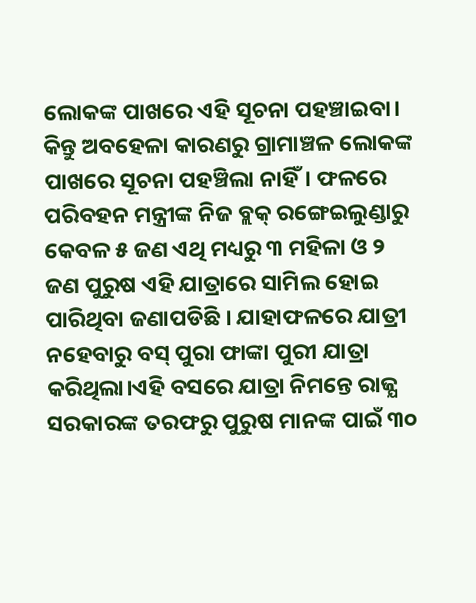ଲୋକଙ୍କ ପାଖରେ ଏହି ସୂଚନା ପହଞ୍ଚାଇବା। କିନ୍ତୁ ଅବହେଳା କାରଣରୁ ଗ୍ରାମାଞ୍ଚଳ ଲୋକଙ୍କ ପାଖରେ ସୂଚନା ପହଞ୍ଚିଲା ନାହିଁ। ଫଳରେ ପରିବହନ ମନ୍ତ୍ରୀଙ୍କ ନିଜ ବ୍ଲକ୍ ରଙ୍ଗେଇଲୁଣ୍ଡାରୁ କେବଳ ୫ ଜଣ ଏଥି ମଧ୍ୟରୁ ୩ ମହିଳା ଓ ୨ ଜଣ ପୁରୁଷ ଏହି ଯାତ୍ରାରେ ସାମିଲ ହୋଇ ପାରିଥିବା ଜଣାପଡିଛି । ଯାହାଫଳରେ ଯାତ୍ରୀ ନହେବାରୁ ବସ୍ ପୁରା ଫାଙ୍କା ପୁରୀ ଯାତ୍ରା କରିଥିଲା।ଏହି ବସରେ ଯାତ୍ରା ନିମନ୍ତେ ରାଜ୍ଯ ସରକାରଙ୍କ ତରଫରୁ ପୁରୁଷ ମାନଙ୍କ ପାଇଁ ୩୦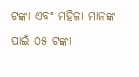ଟଙ୍କା ଏବଂ ମହିଳା ମାନଙ୍କ ପାଇଁ ୦୫ ଟଙ୍କା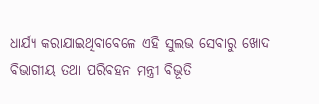ଧାର୍ଯ୍ୟ କରାଯାଇଥିବାବେଳେ ଏହି ସୁଲଭ ସେବାରୁ ଖୋଦ ବିଭାଗୀୟ ତଥା ପରିବହନ ମନ୍ତ୍ରୀ ବିଭୂତି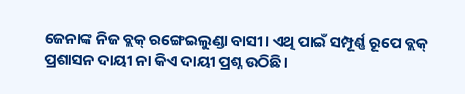ଜେନାଙ୍କ ନିଜ ବ୍ଲକ୍ ରଙ୍ଗେଇଲୁଣ୍ଡା ବାସୀ। ଏଥି ପାଇଁ ସମ୍ପୂର୍ଣ୍ଣ ରୂପେ ବ୍ଲକ୍ ପ୍ରଶାସନ ଦାୟୀ ନା କିଏ ଦାୟୀ ପ୍ରଶ୍ନ ଉଠିଛି।